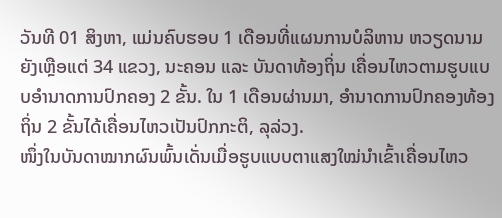ວັນທີ 01 ສິງຫາ, ແມ່ນຄົບຮອບ 1 ເດືອນທີ່ແຜນການບໍລິຫານ ຫວຽດນາມ ຍັງເຫຼືອແຕ່ 34 ແຂວງ, ນະຄອນ ແລະ ບັນດາທ້ອງຖິ່ນ ເຄື່ອນໄຫວຕາມຮູບແບບອຳນາດການປົກຄອງ 2 ຂັ້ນ. ໃນ 1 ເດືອນຜ່ານມາ, ອຳນາດການປົກຄອງທ້ອງຖິ່ນ 2 ຂັ້ນໄດ້ເຄື່ອນໄຫວເປັນປົກກະຕິ, ລຸລ່ວງ.
ໜຶ່ງໃນບັນດາໝາກຜົນພົ້ນເດັ່ນເມື່ອຮູບແບບຕາແສງໃໝ່ນຳເຂົ້າເຄື່ອນໄຫວ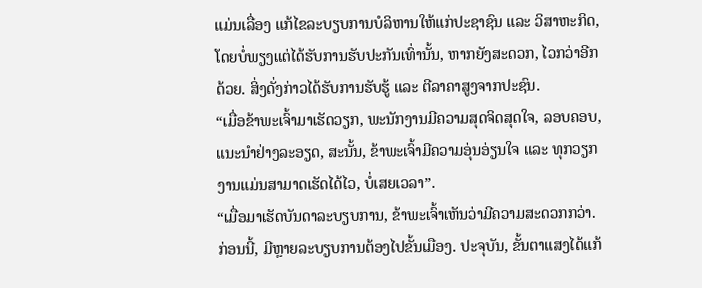ແມ່ນເລື່ອງ ແກ້ໄຂລະບຽບການບໍລິຫານໃຫ້ແກ່ປະຊາຊົນ ແລະ ວິສາຫະກິດ, ໂດຍບໍ່ພຽງແຕ່ໄດ້ຮັບການຮັບປະກັນເທົ່ານັ້ນ, ຫາກຍັງສະດວກ, ໄວກວ່າອີກດ້ວຍ. ສິ່ງດັ່ງກ່າວໄດ້ຮັບການຮັບຮູ້ ແລະ ຕີລາຄາສູງຈາກປະຊົນ.
“ເມື່ອຂ້າພະເຈົ້າມາເຮັດວຽກ, ພະນັກງານມີຄວາມສຸດຈິດສຸດໃຈ, ລອບຄອບ, ແນະນຳຢ່າງລະອຽດ, ສະນັ້ນ, ຂ້າພະເຈົ້າມີຄວາມອຸ່ນອ່ຽນໃຈ ແລະ ທຸກວຽກງານແມ່ນສາມາດເຮັດໄດ້ໄວ, ບໍ່ເສຍເວລາ”.
“ເມື່ອມາເຮັດບັນດາລະບຽບການ, ຂ້າພະເຈົ້າເຫັນວ່າມີຄວາມສະດວກກວ່າ. ກ່ອນນີ້, ມີຫຼາຍລະບຽບການຕ້ອງໄປຂັ້ນເມືອງ. ປະຈຸບັນ, ຂັ້ນຕາແສງໄດ້ແກ້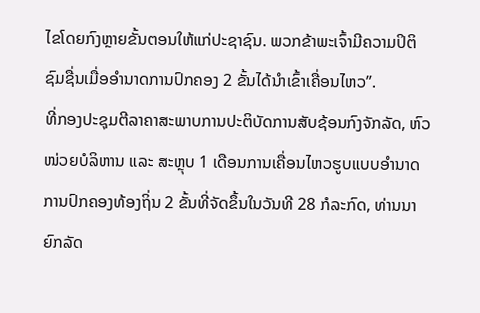ໄຂໂດຍກົງຫຼາຍຂັ້ນຕອນໃຫ້ແກ່ປະຊາຊົນ. ພວກຂ້າພະເຈົ້າມີຄວາມປິຕິຊົມຊື່ນເມື່ອອຳນາດການປົກຄອງ 2 ຂັ້ນໄດ້ນຳເຂົ້າເຄື່ອນໄຫວ”.
ທີ່ກອງປະຊຸມຕີລາຄາສະພາບການປະຕິບັດການສັບຊ້ອນກົງຈັກລັດ, ຫົວໜ່ວຍບໍລິຫານ ແລະ ສະຫຼຸບ 1 ເດືອນການເຄື່ອນໄຫວຮູບແບບອຳນາດການປົກຄອງທ້ອງຖິ່ນ 2 ຂັ້ນທີ່ຈັດຂຶ້ນໃນວັນທີ 28 ກໍລະກົດ, ທ່ານນາຍົກລັດ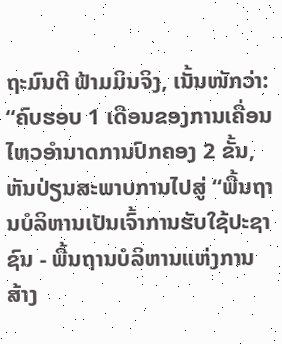ຖະມົນຕີ ຟ້າມມິນຈິງ, ເນັ້ນໜັກວ່າ:
“ຄົບຮອບ 1 ເດືອນຂອງການເຄື່ອນໄຫວອຳນາດການປົກຄອງ 2 ຂັ້ນ, ຫັນປ່ຽນສະພາບການໄປສູ່ “ພື້ນຖານບໍລິຫານເປັນເຈົ້າການຮັບໃຊ້ປະຊາຊົນ - ພື້ນຖານບໍລິຫານແຫ່ງການສ້າງ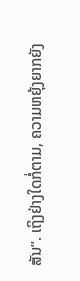ສັນ”. ເຖິງຢ່າງໃດກໍ່ຕາມ, ຄວາມຫຍຸ້ງຍາກຍັງ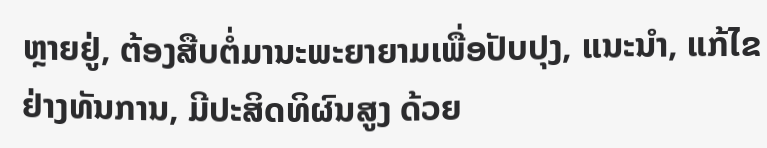ຫຼາຍຢູ່, ຕ້ອງສືບຕໍ່ມານະພະຍາຍາມເພື່ອປັບປຸງ, ແນະນຳ, ແກ້ໄຂຢ່າງທັນການ, ມີປະສິດທິຜົນສູງ ດ້ວຍ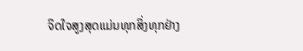ຈິດໃຈສູງສຸດແມ່ນທຸກສິ່ງທຸກຢ່າງ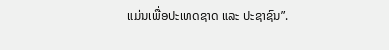ແມ່ນເພື່ອປະເທດຊາດ ແລະ ປະຊາຊົນ”.